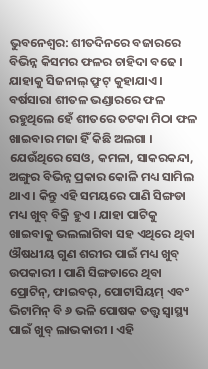ଭୁବନେଶ୍ୱର: ଶୀତଦିନରେ ବଜାରରେ ବିଭିନ୍ନ କିସମର ଫଳର ଚାହିଦା ବଢେ । ଯାହାକୁ ସିଜନାଲ୍ ଫ୍ରୁଟ୍ କୁହାଯାଏ । ବର୍ଷସାରା ଶୀତଳ ଭଣ୍ଡାରରେ ଫଳ ରହୁଥିଲେ ହେଁ ଶୀତରେ ତଟକା ମିଠା ଫଳ ଖାଇବାର ମଜା ହିଁ କିଛି ଅଲଗା । ଯେଉଁଥିରେ ସେଓ, କମଳା, ସାକରକନ୍ଦା, ଅଙ୍ଗୁର ବିଭିନ୍ନ ପ୍ରକାର କୋଳି ମଧ୍ୟ ସାମିଲ ଥାଏ । କିନ୍ତୁ ଏହି ସମୟରେ ପାଣି ସିଙ୍ଗଡା ମଧ୍ୟ ଖୁବ୍ ବିକ୍ରି ହୁଏ । ଯାହା ପାଟିକୁ ଖାଇବାକୁ ଭଲଲାଗିବା ସହ ଏଥିରେ ଥିବା ଔଷଧୀୟ ଗୁଣ ଶରୀର ପାଇଁ ମଧ୍ୟ ଖୁବ୍ ଉପକାରୀ । ପାଣି ସିଙ୍ଗଡାରେ ଥିବା ପ୍ରୋଟିନ୍, ଫାଇବର୍, ପୋଟାସିୟମ୍ ଏବଂ ଭିଟାମିନ୍ ବି ୬ ଭଳି ପୋଷକ ତତ୍ତ୍ୱ ସ୍ୱାସ୍ଥ୍ୟ ପାଇଁ ଖୁବ୍ ଲାଭକାରୀ । ଏହି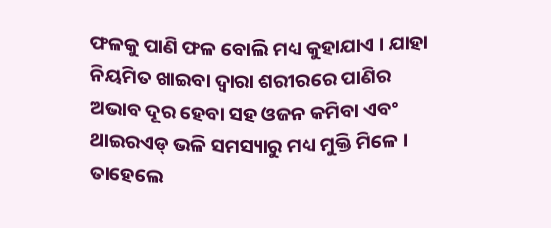ଫଳକୁ ପାଣି ଫଳ ବୋଲି ମଧ୍ୟ କୁହାଯାଏ । ଯାହା ନିୟମିତ ଖାଇବା ଦ୍ୱାରା ଶରୀରରେ ପାଣିର ଅଭାବ ଦୂର ହେବା ସହ ଓଜନ କମିବା ଏବଂ ଥାଇରଏଡ୍ ଭଳି ସମସ୍ୟାରୁ ମଧ୍ୟ ମୁକ୍ତି ମିଳେ । ତାହେଲେ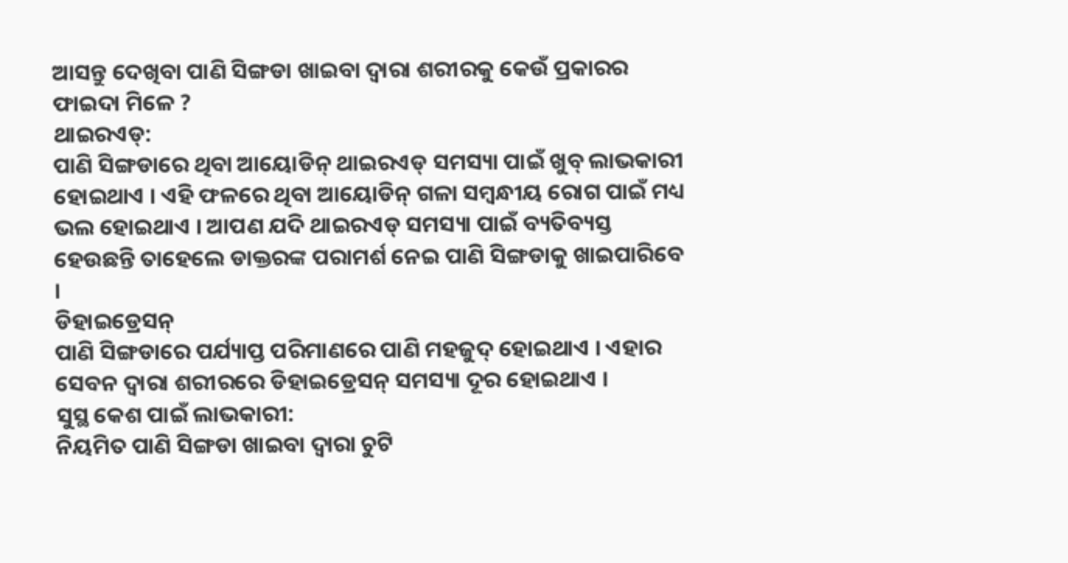ଆସନ୍ତୁ ଦେଖିବା ପାଣି ସିଙ୍ଗଡା ଖାଇବା ଦ୍ୱାରା ଶରୀରକୁ କେଉଁ ପ୍ରକାରର ଫାଇଦା ମିଳେ ?
ଥାଇରଏଡ୍:
ପାଣି ସିଙ୍ଗଡାରେ ଥିବା ଆୟୋଡିନ୍ ଥାଇରଏଡ୍ ସମସ୍ୟା ପାଇଁ ଖୁବ୍ ଲାଭକାରୀ ହୋଇଥାଏ । ଏହି ଫଳରେ ଥିବା ଆୟୋଡିନ୍ ଗଳା ସମ୍ବନ୍ଧୀୟ ରୋଗ ପାଇଁ ମଧ୍ୟ ଭଲ ହୋଇଥାଏ । ଆପଣ ଯଦି ଥାଇରଏଡ୍ ସମସ୍ୟା ପାଇଁ ବ୍ୟତିବ୍ୟସ୍ତ ହେଉଛନ୍ତି ତାହେଲେ ଡାକ୍ତରଙ୍କ ପରାମର୍ଶ ନେଇ ପାଣି ସିଙ୍ଗଡାକୁ ଖାଇପାରିବେ ।
ଡିହାଇଡ୍ରେସନ୍
ପାଣି ସିଙ୍ଗଡାରେ ପର୍ଯ୍ୟାପ୍ତ ପରିମାଣରେ ପାଣି ମହଜୁଦ୍ ହୋଇଥାଏ । ଏହାର ସେବନ ଦ୍ୱାରା ଶରୀରରେ ଡିହାଇଡ୍ରେସନ୍ ସମସ୍ୟା ଦୂର ହୋଇଥାଏ ।
ସୁସ୍ଥ କେଶ ପାଇଁ ଲାଭକାରୀ:
ନିୟମିତ ପାଣି ସିଙ୍ଗଡା ଖାଇବା ଦ୍ୱାରା ଚୁଟି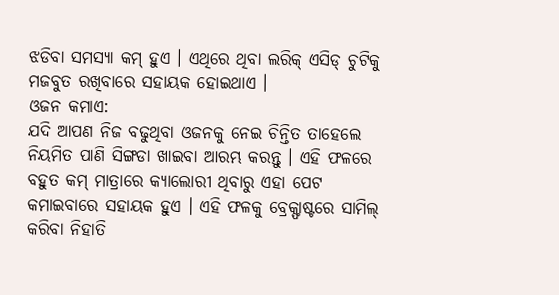ଝଡିବା ସମସ୍ୟା କମ୍ ହୁଏ । ଏଥିରେ ଥିବା ଲରିକ୍ ଏସିଡ୍ ଚୁଟିକୁ ମଜବୁତ ରଖିବାରେ ସହାୟକ ହୋଇଥାଏ ।
ଓଜନ କମାଏ:
ଯଦି ଆପଣ ନିଜ ବଢୁଥିବା ଓଜନକୁ ନେଇ ଚିନ୍ତିତ ତାହେଲେ ନିୟମିତ ପାଣି ସିଙ୍ଗଡା ଖାଇବା ଆରମ୍ଭ କରନ୍ତୁ । ଏହି ଫଳରେ ବହୁତ କମ୍ ମାତ୍ରାରେ କ୍ୟାଲୋରୀ ଥିବାରୁ ଏହା ପେଟ କମାଇବାରେ ସହାୟକ ହୁଏ । ଏହି ଫଳକୁ ବ୍ରେକ୍ଫାଷ୍ଟରେ ସାମିଲ୍ କରିବା ନିହାତି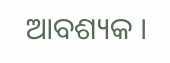ଆବଶ୍ୟକ ।